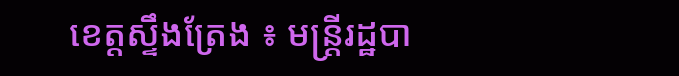ខេត្តស្ទឹងត្រែង ៖ មន្ត្រីរដ្ឋបា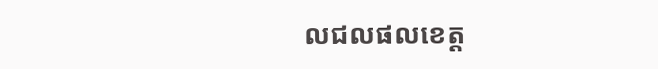លជលផលខេត្ត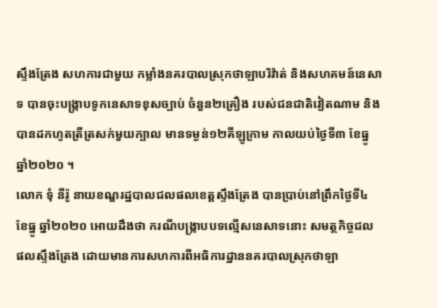ស្ទឹងត្រែង សហការជាមួយ កម្លាំងនគរបាលស្រុកថាឡាបរិវ៉ាត់ និងសហគមន៍នេសាទ បានចុះបង្ក្រាបទូកនេសាទខុសច្បាប់ ចំនួន២គ្រឿង របស់ជនជាតិវៀតណាម និងបានដកហូតត្រីត្រសក់មួយក្បាល មានទម្ងន់១២គីឡូក្រាម កាលយប់ថ្ងៃទី៣ ខែធ្នូ ឆ្នាំ២០២០ ។
លោក ទុំ នីរ៉ូ នាយខណ្ឌរដ្ឋបាលជលផលខេត្តស្ទឹងត្រែង បានប្រាប់នៅព្រឹកថ្ងៃទី៤ ខែធ្នូ ឆ្នាំ២០២០ អោយដឹងថា ករណីបង្ក្រាបបទល្មើសនេសាទនោះ សមត្ថកិច្ចជលផលស្ទឹងត្រែង ដោយមានការសហការពីអធិការដ្ឋាននគរបាលស្រុកថាឡា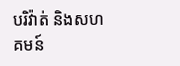បរិវ៉ាត់ និងសហគមន៍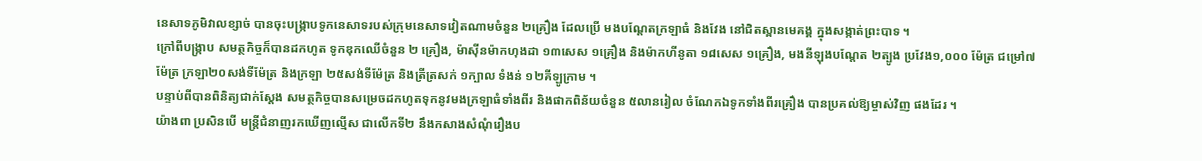នេសាទភូមិវាលខ្សាច់ បានចុះបង្ក្រាបទូកនេសាទរបស់ក្រុមនេសាទវៀតណាមចំនួន ២គ្រឿង ដែលប្រើ មងបណ្តែតក្រឡាធំ និងវែង នៅជិតស្ពានមេគង្គ ក្នុងសង្កាត់ព្រះបាទ ។
ក្រៅពីបង្ក្រាប សមត្ថកិច្ចក៏បានដកហូត ទូកឌុកឈើចំនួន ២ គ្រឿង, ម៉ាស៊ីនម៉ាកហុងដា ១៣សេស ១គ្រឿង និងម៉ាកហីនូតា ១៨សេស ១គ្រឿង, មងនីឡុងបណ្តែត ២ត្បូង ប្រវែង១,០០០ ម៉ែត្រ ជម្រៅ៧ម៉ែត្រ ក្រឡា២០សង់ទីម៉ែត្រ និងក្រឡា ២៥សង់ទីម៉ែត្រ និងត្រីត្រសក់ ១ក្បាល ទំងន់ ១២គីឡូក្រាម ។
បន្ទាប់ពីបានពិនិត្យជាក់ស្តែង សមត្ថកិច្ចបានសម្រេចដកហូតទុកនូវមងក្រឡាធំទាំងពីរ និងផាកពិន័យចំនួន ៥លានរៀល ចំណែកឯទូកទាំងពីរគ្រឿង បានប្រគល់ឱ្យម្ចាស់វិញ ផងដែរ ។
យ៉ាងពា ប្រសិនបើ មន្ត្រីជំនាញរកឃើញល្មើស ជាលើកទី២ នឹងកសាងសំណុំរឿងប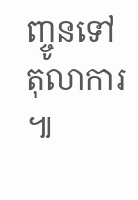ញ្ចូនទៅតុលាការ ៕